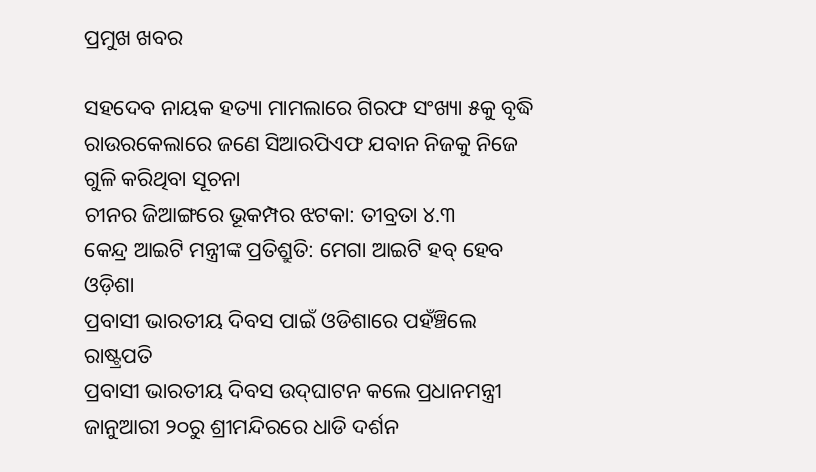ପ୍ରମୁଖ ଖବର

ସହଦେବ ନାୟକ ହତ୍ୟା ମାମଲାରେ ଗିରଫ ସଂଖ୍ୟା ୫କୁ ବୃଦ୍ଧି
ରାଉରକେଲାରେ ଜଣେ ସିଆରପିଏଫ ଯବାନ ନିଜକୁ ନିଜେ ଗୁଳି କରିଥିବା ସୂଚନା
ଚୀନର ଜିଆଙ୍ଗରେ ଭୂକମ୍ପର ଝଟକା: ତୀବ୍ରତା ୪.୩
କେନ୍ଦ୍ର ଆଇଟି ମନ୍ତ୍ରୀଙ୍କ ପ୍ରତିଶ୍ରୁତି: ମେଗା ଆଇଟି ହବ୍ ହେବ ଓଡ଼ିଶା
ପ୍ରବାସୀ ଭାରତୀୟ ଦିବସ ପାଇଁ ଓଡିଶାରେ ପହଁଞ୍ଚିଲେ ରାଷ୍ଟ୍ରପତି
ପ୍ରବାସୀ ଭାରତୀୟ ଦିବସ ଉଦ୍‌ଘାଟନ କଲେ ପ୍ରଧାନମନ୍ତ୍ରୀ
ଜାନୁଆରୀ ୨୦ରୁ ଶ୍ରୀମନ୍ଦିରରେ ଧାଡି ଦର୍ଶନ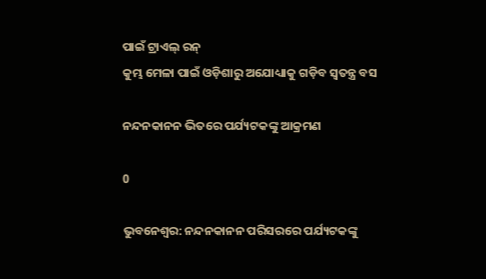ପାଇଁ ଟ୍ରାଏଲ୍ ରନ୍
କୁମ୍ଭ ମେଳା ପାଇଁ ଓଡ଼ିଶାରୁ ଅଯୋଧ୍ୟାକୁ ଗଡ଼ିବ ସ୍ୱତନ୍ତ୍ର ବସ

ନନ୍ଦନକାନନ ଭିତରେ ପର୍ଯ୍ୟଟକଙ୍କୁ ଆକ୍ରମଣ

0

ଭୁବନେଶ୍ବର: ନନ୍ଦନକାନନ ପରିସରରେ ପର୍ଯ୍ୟଟକଙ୍କୁ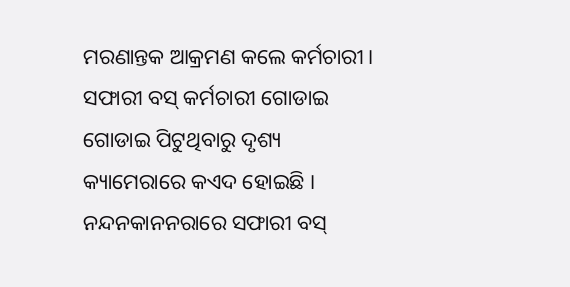ମରଣାନ୍ତକ ଆକ୍ରମଣ କଲେ କର୍ମଚାରୀ। ସଫାରୀ ବସ୍ କର୍ମଚାରୀ ଗୋଡାଇ ଗୋଡାଇ ପିଟୁଥିବାରୁ ଦୃଶ୍ୟ କ୍ୟାମେରାରେ କଏଦ ହୋଇଛି । ନନ୍ଦନକାନନରାରେ ସଫାରୀ ବସ୍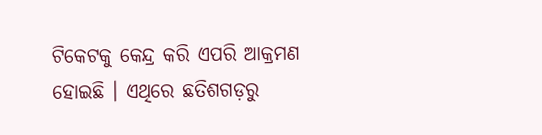ଟିକେଟକୁ କେନ୍ଦ୍ର କରି ଏପରି ଆକ୍ରମଣ ହୋଇଛି । ଏଥିରେ ଛତିଶଗଡ଼ରୁ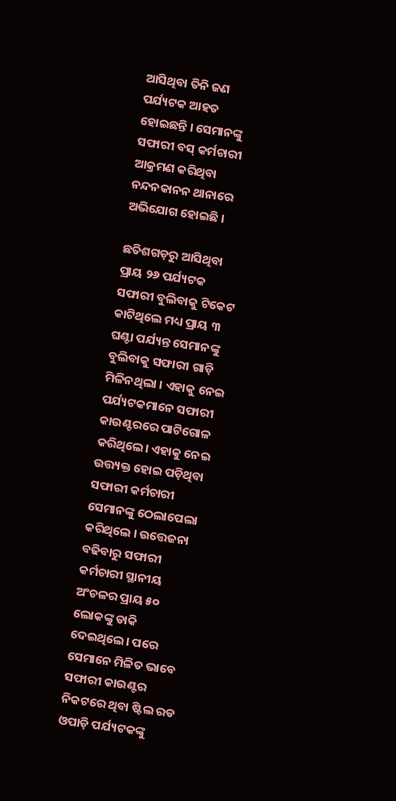ଆସିଥିବା ତିନି ଜଣ ପର୍ଯ୍ୟଟକ ଆହତ ହୋଇଛନ୍ତି । ସେମାନଙ୍କୁ ସଫାରୀ ବସ୍ କର୍ମଚାରୀ ଆକ୍ରମଣ କରିଥିବା ନନ୍ଦନକାନନ ଥାନାରେ ଅଭିଯୋଗ ହୋଇଛି ।

ଛତିଶଗଡ଼ରୁ ଆସିଥିବା  ପ୍ରାୟ ୨୬ ପର୍ଯ୍ୟଟକ ସଫାରୀ ବୁଲିବାକୁ ଟିକେଟ କାଟିଥିଲେ ମଧ୍ୟ ପ୍ରାୟ ୩ ଘଣ୍ଟା ପର୍ଯ୍ୟନ୍ତ ସେମାନଙ୍କୁ ବୁଲିବାକୁ ସଫାରୀ ଗାଡ଼ି ମିଳିନଥିଲା । ଏହାକୁ ନେଇ ପର୍ଯ୍ୟଟକମାନେ ସଫାରୀ କାଉଣ୍ଟରରେ ପାଟିଗୋଳ କରିଥିଲେ। ଏହାକୁ ନେଇ ଉତ୍ତ୍ୟକ୍ତ ହୋଇ ପଡ଼ିଥିବା ସଫାରୀ କର୍ମଚାରୀ  ସେମାନଙ୍କୁ ଠେଲାପେଲା କରିଥିଲେ । ଉତ୍ତେଜନା ବଢିବାରୁ ସଫାରୀ କର୍ମଚାରୀ ସ୍ଥାନୀୟ ଅଂଚଳର ପ୍ରାୟ ୫୦ ଲୋକଙ୍କୁ ଡାକି ଦେଇଥିଲେ। ପରେ ସେମାନେ ମିଳିତ ଭାବେ    ସଫାରୀ କାଉଣ୍ଟର ନିକଟରେ ଥିବା ଷ୍ଟିଲ ରଡ ଓପାଡ଼ି ପର୍ଯ୍ୟଟକଙ୍କୁ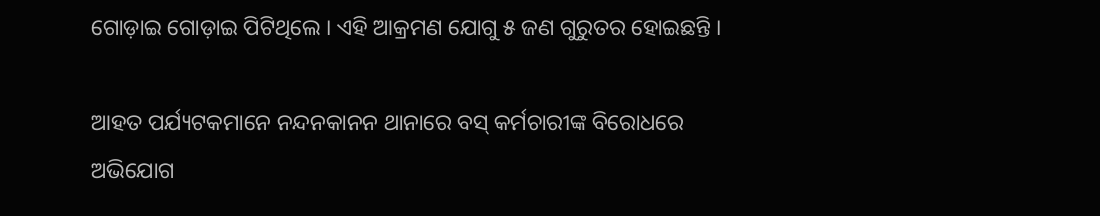ଗୋଡ଼ାଇ ଗୋଡ଼ାଇ ପିଟିଥିଲେ । ଏହି ଆକ୍ରମଣ ଯୋଗୁ ୫ ଜଣ ଗୁରୁତର ହୋଇଛନ୍ତି ।

ଆହତ ପର୍ଯ୍ୟଟକମାନେ ନନ୍ଦନକାନନ ଥାନାରେ ବସ୍ କର୍ମଚାରୀଙ୍କ ବିରୋଧରେ ଅଭିଯୋଗ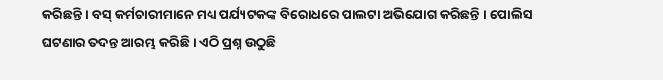କରିଛନ୍ତି । ବସ୍ କର୍ମଚାରୀମାନେ ମଧ୍ୟ ପର୍ଯ୍ୟଟକଙ୍କ ବିରୋଧରେ ପାଲଟା ଅଭିଯୋଗ କରିଛନ୍ତି । ପୋଲିସ ଘଟଣାର ତଦନ୍ତ ଆରମ୍ଭ କରିଛି । ଏଠି ପ୍ରଶ୍ନ ଉଠୁଛି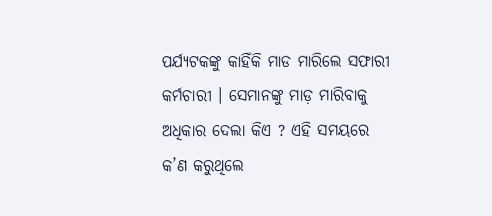ପର୍ଯ୍ୟଟକଙ୍କୁ କାହିଁକି ମାଡ ମାରିଲେ ସଫାରୀ କର୍ମଚାରୀ । ସେମାନଙ୍କୁ ମାଡ଼ ମାରିବାକୁ ଅଧିକାର ଦେଲା କିଏ ? ଏହି ସମୟରେ କ’ଣ କରୁଥିଲେ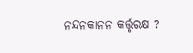ନନ୍ଦନକାନନ କର୍ତ୍ତୃରକ୍ଷ ?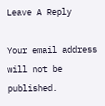Leave A Reply

Your email address will not be published.